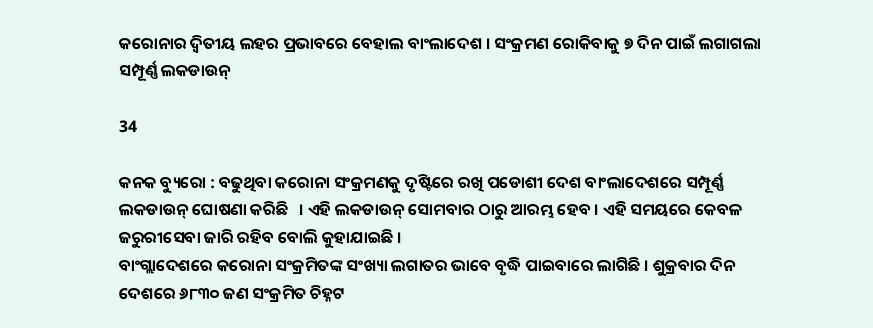କରୋନାର ଦ୍ୱିତୀୟ ଲହର ପ୍ରଭାବରେ ବେହାଲ ବାଂଲାଦେଶ । ସଂକ୍ରମଣ ରୋକିବାକୁ ୭ ଦିନ ପାଇଁ ଲଗାଗଲା ସମ୍ପୂର୍ଣ୍ଣ ଲକଡାଉନ୍

34

କନକ ବ୍ୟୁରୋ : ବଢୁଥିବା କରୋନା ସଂକ୍ରମଣକୁ ଦୃଷ୍ଟିରେ ରଖି ପଡୋଶୀ ଦେଶ ବାଂଲାଦେଶରେ ସମ୍ପୂର୍ଣ୍ଣ ଲକଡାଉନ୍ ଘୋଷଣା କରିଛି   । ଏହି ଲକଡାଉନ୍ ସୋମବାର ଠାରୁ ଆରମ୍ଭ ହେବ । ଏହି ସମୟରେ କେବଳ ଜରୁରୀସେବା ଜାରି ରହିବ ବୋଲି କୁହାଯାଇଛି ।
ବାଂଗ୍ଲାଦେଶରେ କରୋନା ସଂକ୍ରମିତଙ୍କ ସଂଖ୍ୟା ଲଗାତର ଭାବେ ବୃଦ୍ଧି ପାଇବାରେ ଲାଗିଛି । ଶୁକ୍ରବାର ଦିନ ଦେଶରେ ୬୮୩୦ ଜଣ ସଂକ୍ରମିତ ଚିହ୍ନଟ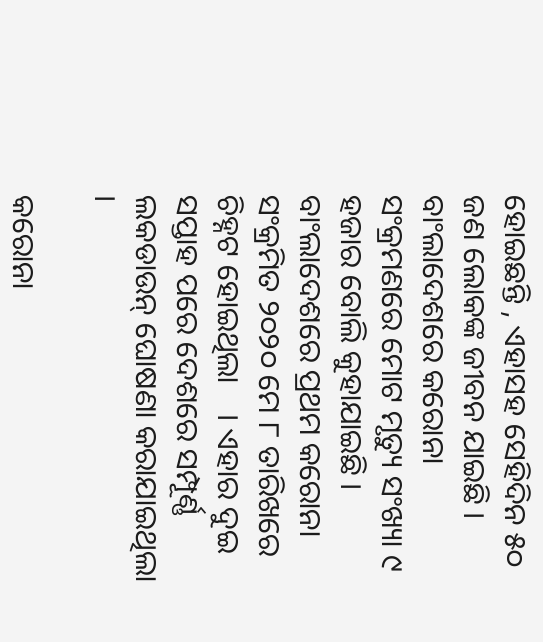ହୋଇଛନ୍ତି , ଏହାସହ ସେହିଦିନ ୫୦ ଜଣ ଲୋକଙ୍କ ଜୀବନ ଯାଇଛି । ବାଂଲାଦେଶରେ କରୋନା ସଂକ୍ରମଣରେ ମୋଟ ମୃତ୍ୟୁ ସଂଖ୍ୟା ୯ ହଜାର ବୋଲି କୁହାଯାଇଛି । ବାଂଲାଦେଶରେ ପ୍ରଥମ କରୋନା ସଂକ୍ରମିତ ୨୦୨୦ ମେ ୮ ତାରିଖରେ ଚିହ୍ନଟ ହୋଇଥିଲା    । ଏହାର ଦୁଇ ସପ୍ତାହ ପରେ ଦେଶରେ ସମ୍ପୂର୍ଣ୍ଣ ଲକଡାଉନ୍ ଘୋଷଣା କରାଯାଇଥିଲା ।

କରୋନା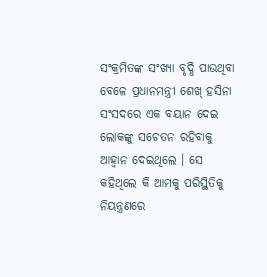ସଂକ୍ରମିତଙ୍କ ସଂଖ୍ୟା ବୃଦ୍ଧି ପାଉଥିବା ବେଳେ ପ୍ରଧାନମନ୍ତ୍ରୀ ଶେଖ୍ ହସିନା ସଂସଦରେ ଏକ ବୟାନ ଦେଇ ଲୋକଙ୍କୁ ସଚେତନ ରହିବାକୁ ଆହ୍ୱାନ ଦେଇଥିଲେ । ସେ କହିଥିଲେ କି ଆମକୁ ପରିସ୍ଥିତିକୁ ନିୟନ୍ତ୍ରଣରେ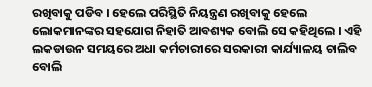ରଖିବାକୁ ପଡିବ । ହେଲେ ପରିସ୍ଥିତି ନିୟନ୍ତ୍ରଣ ରଖିବାକୁ ହେଲେ ଲୋକମାନଙ୍କର ସହଯୋଗ ନିହାତି ଆବଶ୍ୟକ ବୋଲି ସେ କହିଥିଲେ । ଏହି ଲକଡାଉନ ସମୟରେ ଅଧା କର୍ମଚାରୀରେ ସରକାରୀ କାର୍ଯ୍ୟାଳୟ ଚାଲିବ ବୋଲି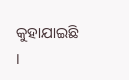କୁହାଯାଇଛି ।